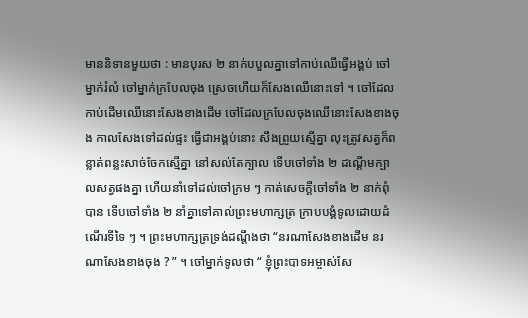មាននិទានមួយថា : មានបុរស ២ នាក់បបួលគ្នាទៅកាប់ឈើធ្វើអង្គប់ ចៅម្នាក់រំលំ ចៅម្នាក់ក្របែលចុង ស្រេចហើយក៏សែងឈើនោះទៅ ។ ចៅដែលកាប់ដើមឈើនោះសែងខាងដើម ចៅដែលក្របែលចុងឈើនោះសែងខាងចុង កាលសែងទៅដល់ផ្ទះ ធ្វើជាអង្គប់នោះ សឹងព្រួយស្មើគ្នា លុះត្រូវសត្វក៏ពន្លាត់ពន្លះសាច់ចែកស្មើគ្នា នៅសល់តែក្បាល ទើបចៅទាំង ២ ដណ្ដើមក្បាលសត្វផងគ្នា ហើយនាំទៅដល់ចៅក្រម ៗ កាត់សេចក្ដីចៅទាំង ២ នាក់ពុំបាន ទើបចៅទាំង ២ នាំគ្នាទៅគាល់ព្រះមហាក្សត្រ ក្រាបបង្គំទូលដោយដំណើរទីទៃ ៗ ។ ព្រះមហាក្សត្រទ្រង់ដណ្ដឹងថា “នរណាសែងខាងដើម នរណាសែងខាងចុង ? ” ។ ចៅម្នាក់ទូលថា “ ខ្ញុំព្រះបាទអម្ចាស់សែ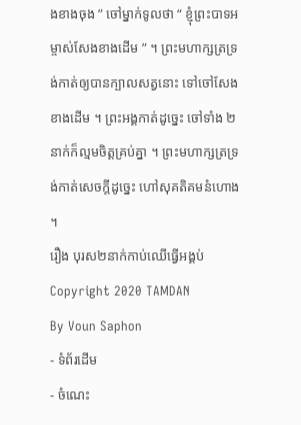ងខាងចុង ” ចៅម្នាក់ទូលថា “ ខ្ញុំព្រះបាទអម្ចាស់សែងខាងដើម ” ។ ព្រះមហាក្សត្រទ្រង់កាត់ឲ្យបានក្បាលសត្វនោះ ទៅចៅសែងខាងដើម ។ ព្រះអង្គកាត់ដូច្នេះ ចៅទាំង ២ នាក់ក៏ល្មមចិត្តគ្រប់គ្នា ។ ព្រះមហាក្សត្រទ្រង់កាត់សេចក្ដីដូច្នេះ ហៅសុគតិគមនំហោង ។
រឿង បុរស២នាក់កាប់ឈើធ្វើអង្គប់
Copyright 2020 TAMDAN
By Voun Saphon
- ទំព័រដើម
- ចំណេះ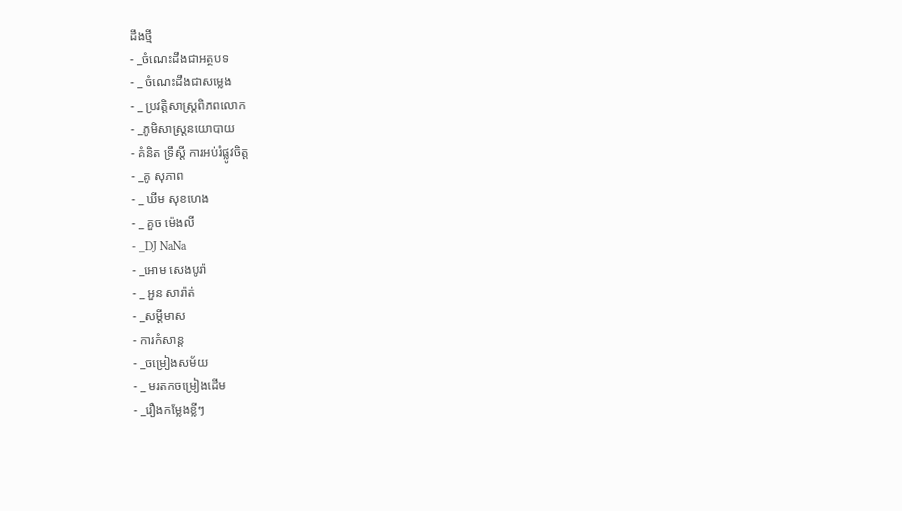ដឹងថ្មី
- _ចំណេះដឹងជាអត្ថបទ
- _ ចំណេះដឹងជាសម្លេង
- _ ប្រវត្តិសាស្រ្តពិភពលោក
- _ភូមិសាស្រ្តនយោបាយ
- គំនិត ទ្រឹស្ដី ការអប់រំផ្លូវចិត្ត
- _គូ សុភាព
- _ ឃីម សុខហេង
- _ គួច ម៉េងលី
- _DJ NaNa
- _អោម សេងបូរ៉ា
- _ អួន សារ៉ាត់
- _សម្ដីមាស
- ការកំសាន្ដ
- _ចម្រៀងសម័យ
- _ មរតកចម្រៀងដើម
- _រឿងកម្លែងខ្លីៗ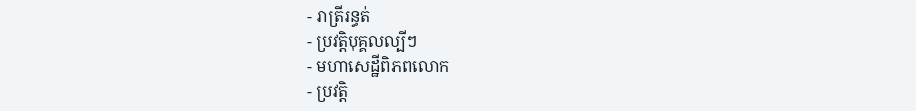- រាត្រីរន្ធត់
- ប្រវត្តិបុគ្គលល្បីៗ
- មហាសេដ្ឋីពិភពលោក
- ប្រវត្តិ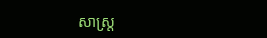សាស្រ្ត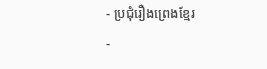- ប្រជុំរឿងព្រេងខ្មែរ
-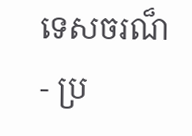ទេសចរណ៏
- ប្រ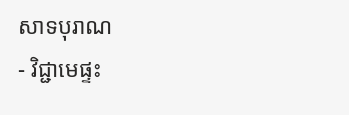សាទបុរាណ
- វិជ្ជាមេផ្ទះ